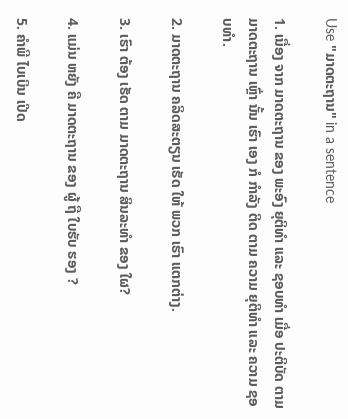Use "ມາດຕະຖານ" in a sentence

1. ເນື່ອງ ຈາກ ມາດຕະຖານ ຂອງ ພະອົງ ຍຸຕິທໍາ ແລະ ຊອບທໍາ ເມື່ອ ປະຕິບັດ ຕາມ ມາດຕະຖານ ເຫຼົ່າ ນັ້ນ ເຮົາ ເອງ ກໍ ກໍາລັງ ຕິດ ຕາມ ຄວາມ ຍຸຕິທໍາ ແລະ ຄວາມ ຊອບທໍາ.

2. ມາດຕະຖານ ຄລິດສະຕຽນ ເຮັດ ໃຫ້ ພວກ ເຮົາ ແຕກຕ່າງ.

3. ເຮົາ ຕ້ອງ ເຮັດ ຕາມ ມາດຕະຖານ ສິນລະທໍາ ຂອງ ໃຜ?

4. ແມ່ນ ຫຍັງ ຄື ມາດຕະຖານ ຂອງ ຜູ້ ຖື ໃບຮັບ ຮອງ ?

5. ຄໍາພີ ໄບເບິນ ເປີດ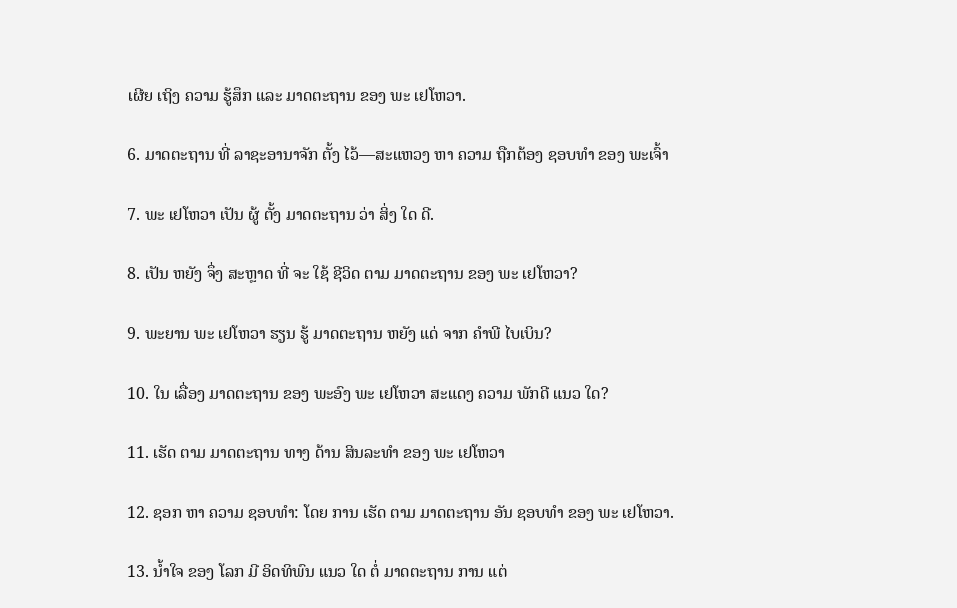ເຜີຍ ເຖິງ ຄວາມ ຮູ້ສຶກ ແລະ ມາດຕະຖານ ຂອງ ພະ ເຢໂຫວາ.

6. ມາດຕະຖານ ທີ່ ລາຊະອານາຈັກ ຕັ້ງ ໄວ້—ສະແຫວງ ຫາ ຄວາມ ຖືກຕ້ອງ ຊອບທໍາ ຂອງ ພະເຈົ້າ

7. ພະ ເຢໂຫວາ ເປັນ ຜູ້ ຕັ້ງ ມາດຕະຖານ ວ່າ ສິ່ງ ໃດ ດີ.

8. ເປັນ ຫຍັງ ຈຶ່ງ ສະຫຼາດ ທີ່ ຈະ ໃຊ້ ຊີວິດ ຕາມ ມາດຕະຖານ ຂອງ ພະ ເຢໂຫວາ?

9. ພະຍານ ພະ ເຢໂຫວາ ຮຽນ ຮູ້ ມາດຕະຖານ ຫຍັງ ແດ່ ຈາກ ຄໍາພີ ໄບເບິນ?

10. ໃນ ເລື່ອງ ມາດຕະຖານ ຂອງ ພະອົງ ພະ ເຢໂຫວາ ສະແດງ ຄວາມ ພັກດີ ແນວ ໃດ?

11. ເຮັດ ຕາມ ມາດຕະຖານ ທາງ ດ້ານ ສິນລະທໍາ ຂອງ ພະ ເຢໂຫວາ

12. ຊອກ ຫາ ຄວາມ ຊອບທໍາ: ໂດຍ ການ ເຮັດ ຕາມ ມາດຕະຖານ ອັນ ຊອບທໍາ ຂອງ ພະ ເຢໂຫວາ.

13. ນໍ້າໃຈ ຂອງ ໂລກ ມີ ອິດທິພົນ ແນວ ໃດ ຕໍ່ ມາດຕະຖານ ການ ແຕ່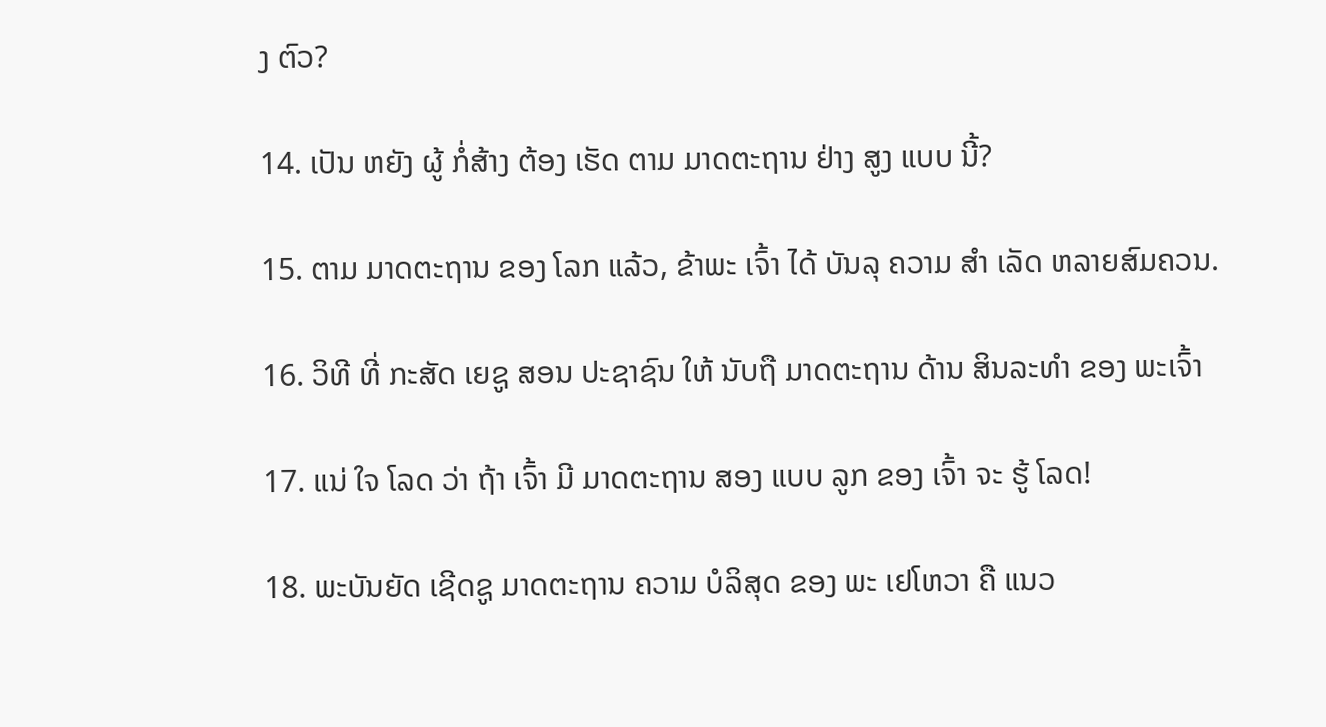ງ ຕົວ?

14. ເປັນ ຫຍັງ ຜູ້ ກໍ່ສ້າງ ຕ້ອງ ເຮັດ ຕາມ ມາດຕະຖານ ຢ່າງ ສູງ ແບບ ນີ້?

15. ຕາມ ມາດຕະຖານ ຂອງ ໂລກ ແລ້ວ, ຂ້າພະ ເຈົ້າ ໄດ້ ບັນລຸ ຄວາມ ສໍາ ເລັດ ຫລາຍສົມຄວນ.

16. ວິທີ ທີ່ ກະສັດ ເຍຊູ ສອນ ປະຊາຊົນ ໃຫ້ ນັບຖື ມາດຕະຖານ ດ້ານ ສິນລະທໍາ ຂອງ ພະເຈົ້າ

17. ແນ່ ໃຈ ໂລດ ວ່າ ຖ້າ ເຈົ້າ ມີ ມາດຕະຖານ ສອງ ແບບ ລູກ ຂອງ ເຈົ້າ ຈະ ຮູ້ ໂລດ!

18. ພະບັນຍັດ ເຊີດຊູ ມາດຕະຖານ ຄວາມ ບໍລິສຸດ ຂອງ ພະ ເຢໂຫວາ ຄື ແນວ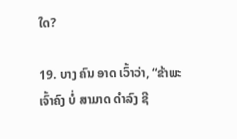ໃດ?

19. ບາງ ຄົນ ອາດ ເວົ້າວ່າ, “ຂ້າພະ ເຈົ້າຄົງ ບໍ່ ສາມາດ ດໍາລົງ ຊີ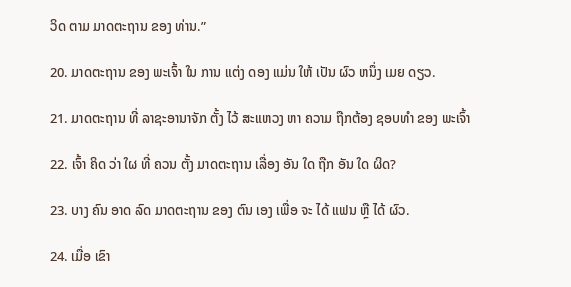ວິດ ຕາມ ມາດຕະຖານ ຂອງ ທ່ານ.”

20. ມາດຕະຖານ ຂອງ ພະເຈົ້າ ໃນ ການ ແຕ່ງ ດອງ ແມ່ນ ໃຫ້ ເປັນ ຜົວ ຫນຶ່ງ ເມຍ ດຽວ.

21. ມາດຕະຖານ ທີ່ ລາຊະອານາຈັກ ຕັ້ງ ໄວ້ ສະແຫວງ ຫາ ຄວາມ ຖືກຕ້ອງ ຊອບທໍາ ຂອງ ພະເຈົ້າ

22. ເຈົ້າ ຄິດ ວ່າ ໃຜ ທີ່ ຄວນ ຕັ້ງ ມາດຕະຖານ ເລື່ອງ ອັນ ໃດ ຖືກ ອັນ ໃດ ຜິດ?

23. ບາງ ຄົນ ອາດ ລົດ ມາດຕະຖານ ຂອງ ຕົນ ເອງ ເພື່ອ ຈະ ໄດ້ ແຟນ ຫຼື ໄດ້ ຜົວ.

24. ເມື່ອ ເຂົາ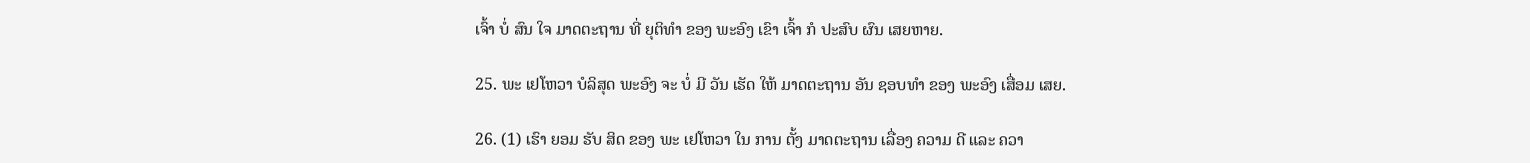ເຈົ້າ ບໍ່ ສົນ ໃຈ ມາດຕະຖານ ທີ່ ຍຸຕິທໍາ ຂອງ ພະອົງ ເຂົາ ເຈົ້າ ກໍ ປະສົບ ຜົນ ເສຍຫາຍ.

25. ພະ ເຢໂຫວາ ບໍລິສຸດ ພະອົງ ຈະ ບໍ່ ມີ ວັນ ເຮັດ ໃຫ້ ມາດຕະຖານ ອັນ ຊອບທໍາ ຂອງ ພະອົງ ເສື່ອມ ເສຍ.

26. (1) ເຮົາ ຍອມ ຮັບ ສິດ ຂອງ ພະ ເຢໂຫວາ ໃນ ການ ຕັ້ງ ມາດຕະຖານ ເລື່ອງ ຄວາມ ດີ ແລະ ຄວາ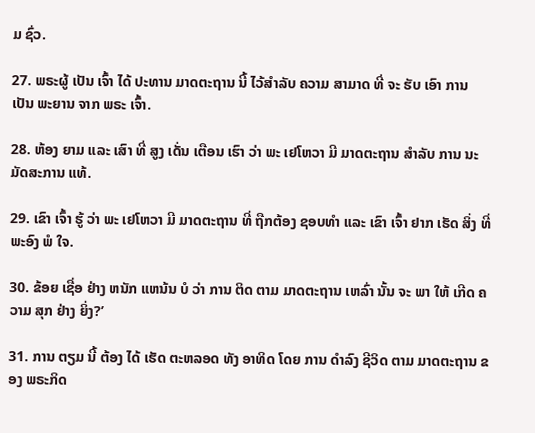ມ ຊົ່ວ.

27. ພຣະຜູ້ ເປັນ ເຈົ້າ ໄດ້ ປະທານ ມາດຕະຖານ ນີ້ ໄວ້ສໍາລັບ ຄວາມ ສາມາດ ທີ່ ຈະ ຮັບ ເອົາ ການ ເປັນ ພະຍານ ຈາກ ພຣະ ເຈົ້າ.

28. ຫ້ອງ ຍາມ ແລະ ເສົາ ທີ່ ສູງ ເດັ່ນ ເຕືອນ ເຮົາ ວ່າ ພະ ເຢໂຫວາ ມີ ມາດຕະຖານ ສໍາລັບ ການ ນະມັດສະການ ແທ້.

29. ເຂົາ ເຈົ້າ ຮູ້ ວ່າ ພະ ເຢໂຫວາ ມີ ມາດຕະຖານ ທີ່ ຖືກຕ້ອງ ຊອບທໍາ ແລະ ເຂົາ ເຈົ້າ ຢາກ ເຮັດ ສິ່ງ ທີ່ ພະອົງ ພໍ ໃຈ.

30. ຂ້ອຍ ເຊື່ອ ຢ່າງ ຫນັກ ແຫນ້ນ ບໍ ວ່າ ການ ຕິດ ຕາມ ມາດຕະຖານ ເຫລົ່າ ນັ້ນ ຈະ ພາ ໃຫ້ ເກີດ ຄວາມ ສຸກ ຢ່າງ ຍິ່ງ?’

31. ການ ຕຽມ ນີ້ ຕ້ອງ ໄດ້ ເຮັດ ຕະຫລອດ ທັງ ອາທິດ ໂດຍ ການ ດໍາລົງ ຊີວິດ ຕາມ ມາດຕະຖານ ຂອງ ພຣະກິດ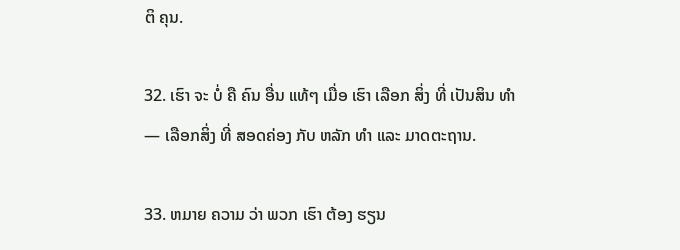ຕິ ຄຸນ.

32. ເຮົາ ຈະ ບໍ່ ຄື ຄົນ ອື່ນ ແທ້ໆ ເມື່ອ ເຮົາ ເລືອກ ສິ່ງ ທີ່ ເປັນສິນ ທໍາ— ເລືອກສິ່ງ ທີ່ ສອດຄ່ອງ ກັບ ຫລັກ ທໍາ ແລະ ມາດຕະຖານ.

33. ຫມາຍ ຄວາມ ວ່າ ພວກ ເຮົາ ຕ້ອງ ຮຽນ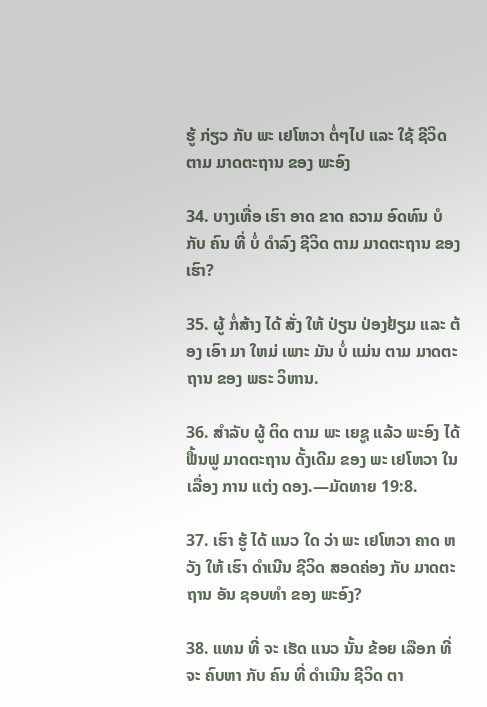ຮູ້ ກ່ຽວ ກັບ ພະ ເຢໂຫວາ ຕໍ່ໆໄປ ແລະ ໃຊ້ ຊີວິດ ຕາມ ມາດຕະຖານ ຂອງ ພະອົງ

34. ບາງເທື່ອ ເຮົາ ອາດ ຂາດ ຄວາມ ອົດທົນ ບໍ ກັບ ຄົນ ທີ່ ບໍ່ ດໍາລົງ ຊີວິດ ຕາມ ມາດຕະຖານ ຂອງ ເຮົາ?

35. ຜູ້ ກໍ່ສ້າງ ໄດ້ ສັ່ງ ໃຫ້ ປ່ຽນ ປ່ອງຢ້ຽມ ແລະ ຕ້ອງ ເອົາ ມາ ໃຫມ່ ເພາະ ມັນ ບໍ່ ແມ່ນ ຕາມ ມາດຕະຖານ ຂອງ ພຣະ ວິຫານ.

36. ສໍາລັບ ຜູ້ ຕິດ ຕາມ ພະ ເຍຊູ ແລ້ວ ພະອົງ ໄດ້ ຟື້ນຟູ ມາດຕະຖານ ດັ້ງເດີມ ຂອງ ພະ ເຢໂຫວາ ໃນ ເລື່ອງ ການ ແຕ່ງ ດອງ.—ມັດທາຍ 19:8.

37. ເຮົາ ຮູ້ ໄດ້ ແນວ ໃດ ວ່າ ພະ ເຢໂຫວາ ຄາດ ຫວັງ ໃຫ້ ເຮົາ ດໍາເນີນ ຊີວິດ ສອດຄ່ອງ ກັບ ມາດຕະຖານ ອັນ ຊອບທໍາ ຂອງ ພະອົງ?

38. ແທນ ທີ່ ຈະ ເຮັດ ແນວ ນັ້ນ ຂ້ອຍ ເລືອກ ທີ່ ຈະ ຄົບຫາ ກັບ ຄົນ ທີ່ ດໍາເນີນ ຊີວິດ ຕາ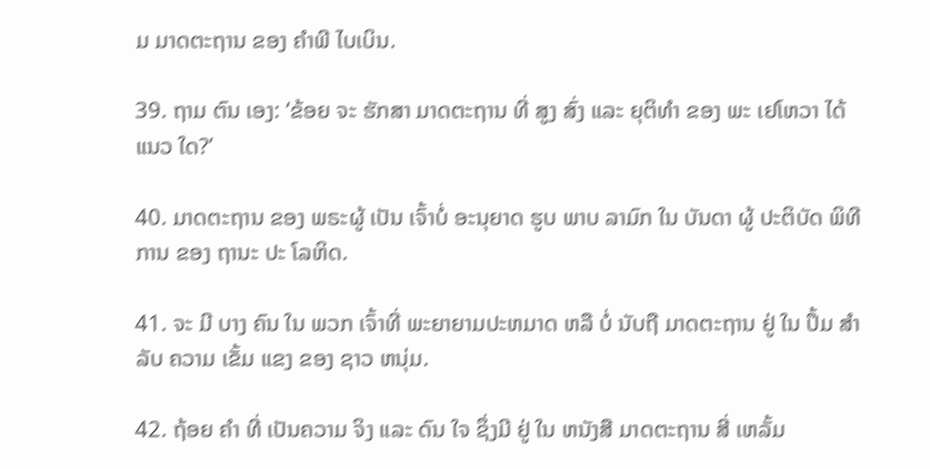ມ ມາດຕະຖານ ຂອງ ຄໍາພີ ໄບເບິນ.

39. ຖາມ ຕົນ ເອງ: ‘ຂ້ອຍ ຈະ ຮັກສາ ມາດຕະຖານ ທີ່ ສູງ ສົ່ງ ແລະ ຍຸຕິທໍາ ຂອງ ພະ ເຢໂຫວາ ໄດ້ ແນວ ໃດ?’

40. ມາດຕະຖານ ຂອງ ພຣະຜູ້ ເປັນ ເຈົ້າບໍ່ ອະນຸຍາດ ຮູບ ພາບ ລາມົກ ໃນ ບັນດາ ຜູ້ ປະຕິບັດ ພິທີການ ຂອງ ຖານະ ປະ ໂລຫິດ.

41. ຈະ ມີ ບາງ ຄົນ ໃນ ພວກ ເຈົ້າທີ່ ພະຍາຍາມປະຫມາດ ຫລື ບໍ່ ນັບຖື ມາດຕະຖານ ຢູ່ ໃນ ປຶ້ມ ສໍາລັບ ຄວາມ ເຂັ້ມ ແຂງ ຂອງ ຊາວ ຫນຸ່ມ.

42. ຖ້ອຍ ຄໍາ ທີ່ ເປັນຄວາມ ຈິງ ແລະ ດົນ ໃຈ ຊຶ່ງມີ ຢູ່ ໃນ ຫນັງສື ມາດຕະຖານ ສີ່ ເຫລັ້ມ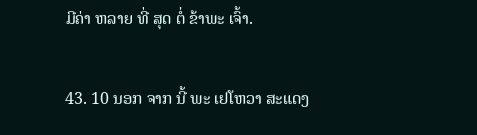ມີຄ່າ ຫລາຍ ທີ່ ສຸດ ຕໍ່ ຂ້າພະ ເຈົ້າ.

43. 10 ນອກ ຈາກ ນີ້ ພະ ເຢໂຫວາ ສະແດງ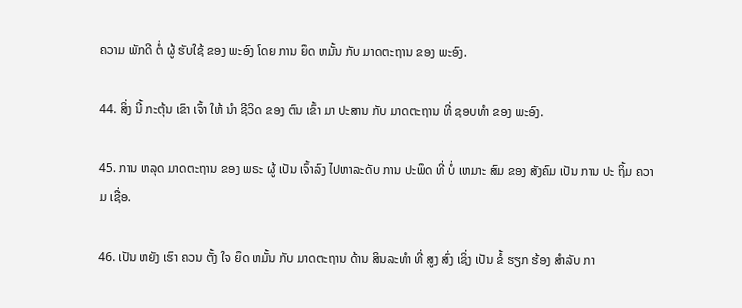ຄວາມ ພັກດີ ຕໍ່ ຜູ້ ຮັບໃຊ້ ຂອງ ພະອົງ ໂດຍ ການ ຍຶດ ຫມັ້ນ ກັບ ມາດຕະຖານ ຂອງ ພະອົງ.

44. ສິ່ງ ນີ້ ກະຕຸ້ນ ເຂົາ ເຈົ້າ ໃຫ້ ນໍາ ຊີວິດ ຂອງ ຕົນ ເຂົ້າ ມາ ປະສານ ກັບ ມາດຕະຖານ ທີ່ ຊອບທໍາ ຂອງ ພະອົງ.

45. ການ ຫລຸດ ມາດຕະຖານ ຂອງ ພຣະ ຜູ້ ເປັນ ເຈົ້າລົງ ໄປຫາລະດັບ ການ ປະພຶດ ທີ່ ບໍ່ ເຫມາະ ສົມ ຂອງ ສັງຄົມ ເປັນ ການ ປະ ຖິ້ມ ຄວາມ ເຊື່ອ.

46. ເປັນ ຫຍັງ ເຮົາ ຄວນ ຕັ້ງ ໃຈ ຍຶດ ຫມັ້ນ ກັບ ມາດຕະຖານ ດ້ານ ສິນລະທໍາ ທີ່ ສູງ ສົ່ງ ເຊິ່ງ ເປັນ ຂໍ້ ຮຽກ ຮ້ອງ ສໍາລັບ ກາ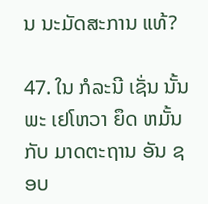ນ ນະມັດສະການ ແທ້?

47. ໃນ ກໍລະນີ ເຊັ່ນ ນັ້ນ ພະ ເຢໂຫວາ ຍຶດ ຫມັ້ນ ກັບ ມາດຕະຖານ ອັນ ຊອບ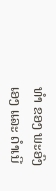ທໍາ ຂອງ ພະອົງ ເອງ ແລະ ດໍາເນີ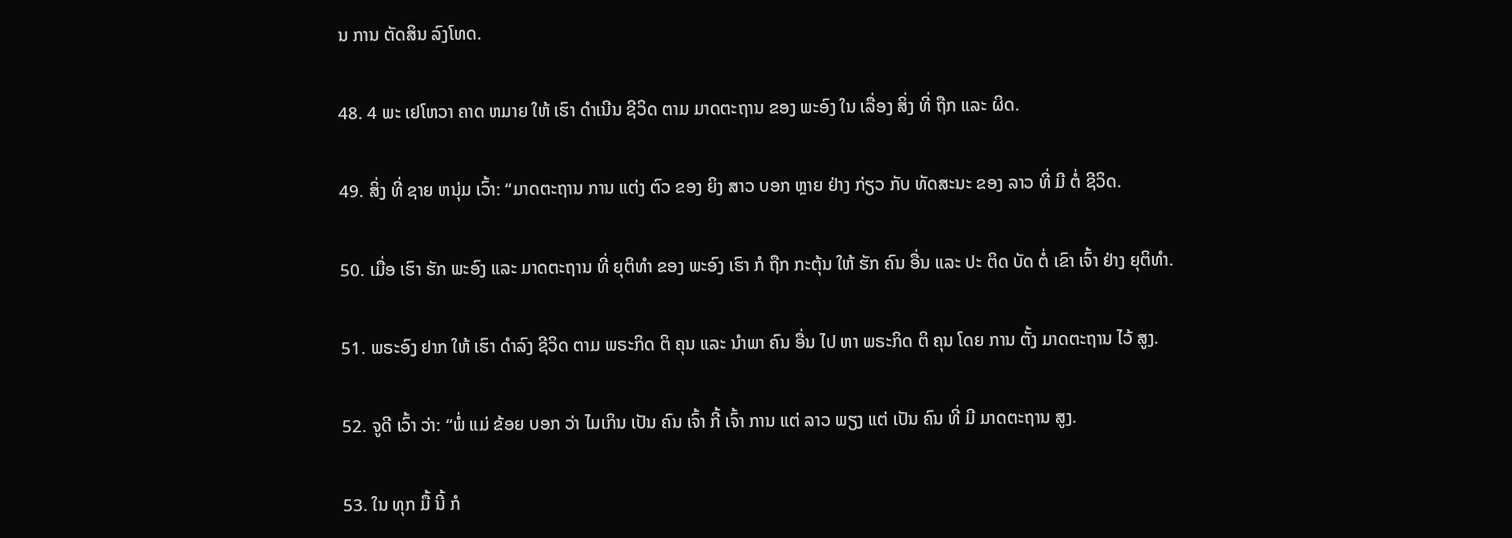ນ ການ ຕັດສິນ ລົງໂທດ.

48. 4 ພະ ເຢໂຫວາ ຄາດ ຫມາຍ ໃຫ້ ເຮົາ ດໍາເນີນ ຊີວິດ ຕາມ ມາດຕະຖານ ຂອງ ພະອົງ ໃນ ເລື່ອງ ສິ່ງ ທີ່ ຖືກ ແລະ ຜິດ.

49. ສິ່ງ ທີ່ ຊາຍ ຫນຸ່ມ ເວົ້າ: “ມາດຕະຖານ ການ ແຕ່ງ ຕົວ ຂອງ ຍິງ ສາວ ບອກ ຫຼາຍ ຢ່າງ ກ່ຽວ ກັບ ທັດສະນະ ຂອງ ລາວ ທີ່ ມີ ຕໍ່ ຊີວິດ.

50. ເມື່ອ ເຮົາ ຮັກ ພະອົງ ແລະ ມາດຕະຖານ ທີ່ ຍຸຕິທໍາ ຂອງ ພະອົງ ເຮົາ ກໍ ຖືກ ກະຕຸ້ນ ໃຫ້ ຮັກ ຄົນ ອື່ນ ແລະ ປະ ຕິດ ບັດ ຕໍ່ ເຂົາ ເຈົ້າ ຢ່າງ ຍຸຕິທໍາ.

51. ພຣະອົງ ຢາກ ໃຫ້ ເຮົາ ດໍາລົງ ຊີວິດ ຕາມ ພຣະກິດ ຕິ ຄຸນ ແລະ ນໍາພາ ຄົນ ອື່ນ ໄປ ຫາ ພຣະກິດ ຕິ ຄຸນ ໂດຍ ການ ຕັ້ງ ມາດຕະຖານ ໄວ້ ສູງ.

52. ຈູດີ ເວົ້າ ວ່າ: “ພໍ່ ແມ່ ຂ້ອຍ ບອກ ວ່າ ໄມເກິນ ເປັນ ຄົນ ເຈົ້າ ກີ້ ເຈົ້າ ການ ແຕ່ ລາວ ພຽງ ແຕ່ ເປັນ ຄົນ ທີ່ ມີ ມາດຕະຖານ ສູງ.

53. ໃນ ທຸກ ມື້ ນີ້ ກໍ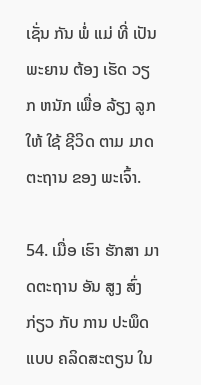ເຊັ່ນ ກັນ ພໍ່ ແມ່ ທີ່ ເປັນ ພະຍານ ຕ້ອງ ເຮັດ ວຽກ ຫນັກ ເພື່ອ ລ້ຽງ ລູກ ໃຫ້ ໃຊ້ ຊີວິດ ຕາມ ມາດຕະຖານ ຂອງ ພະເຈົ້າ.

54. ເມື່ອ ເຮົາ ຮັກສາ ມາດຕະຖານ ອັນ ສູງ ສົ່ງ ກ່ຽວ ກັບ ການ ປະພຶດ ແບບ ຄລິດສະຕຽນ ໃນ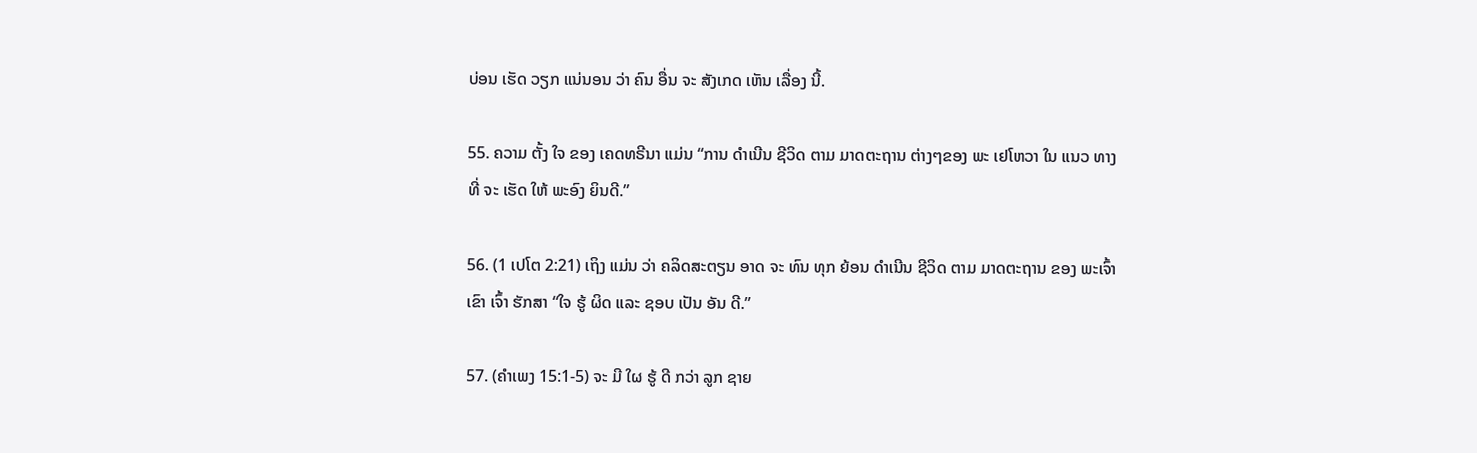ບ່ອນ ເຮັດ ວຽກ ແນ່ນອນ ວ່າ ຄົນ ອື່ນ ຈະ ສັງເກດ ເຫັນ ເລື່ອງ ນີ້.

55. ຄວາມ ຕັ້ງ ໃຈ ຂອງ ເຄດທຣີນາ ແມ່ນ “ການ ດໍາເນີນ ຊີວິດ ຕາມ ມາດຕະຖານ ຕ່າງໆຂອງ ພະ ເຢໂຫວາ ໃນ ແນວ ທາງ ທີ່ ຈະ ເຮັດ ໃຫ້ ພະອົງ ຍິນດີ.”

56. (1 ເປໂຕ 2:21) ເຖິງ ແມ່ນ ວ່າ ຄລິດສະຕຽນ ອາດ ຈະ ທົນ ທຸກ ຍ້ອນ ດໍາເນີນ ຊີວິດ ຕາມ ມາດຕະຖານ ຂອງ ພະເຈົ້າ ເຂົາ ເຈົ້າ ຮັກສາ “ໃຈ ຮູ້ ຜິດ ແລະ ຊອບ ເປັນ ອັນ ດີ.”

57. (ຄໍາເພງ 15:1-5) ຈະ ມີ ໃຜ ຮູ້ ດີ ກວ່າ ລູກ ຊາຍ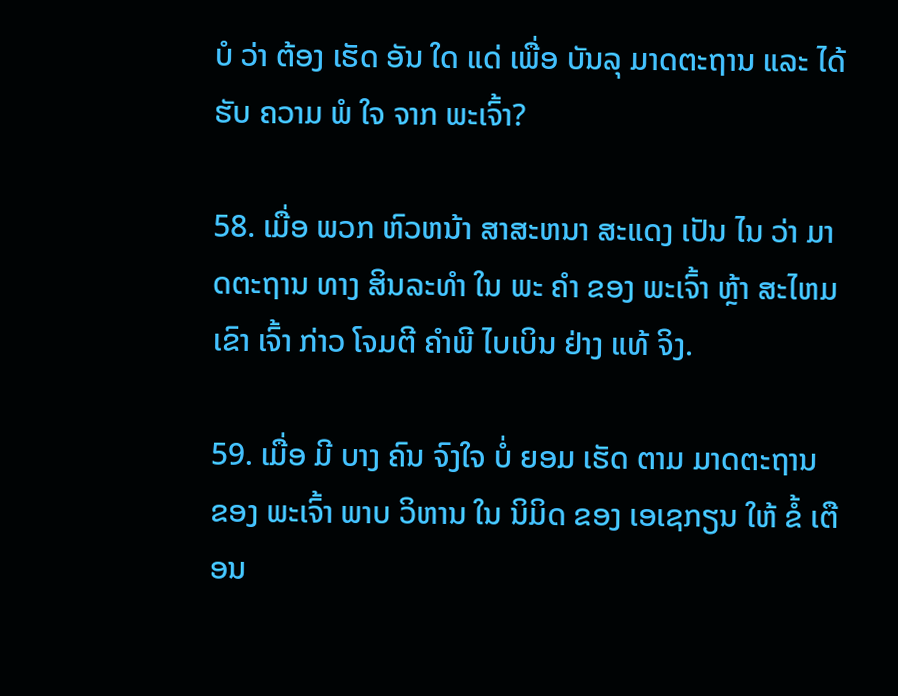ບໍ ວ່າ ຕ້ອງ ເຮັດ ອັນ ໃດ ແດ່ ເພື່ອ ບັນລຸ ມາດຕະຖານ ແລະ ໄດ້ ຮັບ ຄວາມ ພໍ ໃຈ ຈາກ ພະເຈົ້າ?

58. ເມື່ອ ພວກ ຫົວຫນ້າ ສາສະຫນາ ສະແດງ ເປັນ ໄນ ວ່າ ມາດຕະຖານ ທາງ ສິນລະທໍາ ໃນ ພະ ຄໍາ ຂອງ ພະເຈົ້າ ຫຼ້າ ສະໄຫມ ເຂົາ ເຈົ້າ ກ່າວ ໂຈມຕີ ຄໍາພີ ໄບເບິນ ຢ່າງ ແທ້ ຈິງ.

59. ເມື່ອ ມີ ບາງ ຄົນ ຈົງໃຈ ບໍ່ ຍອມ ເຮັດ ຕາມ ມາດຕະຖານ ຂອງ ພະເຈົ້າ ພາບ ວິຫານ ໃນ ນິມິດ ຂອງ ເອເຊກຽນ ໃຫ້ ຂໍ້ ເຕືອນ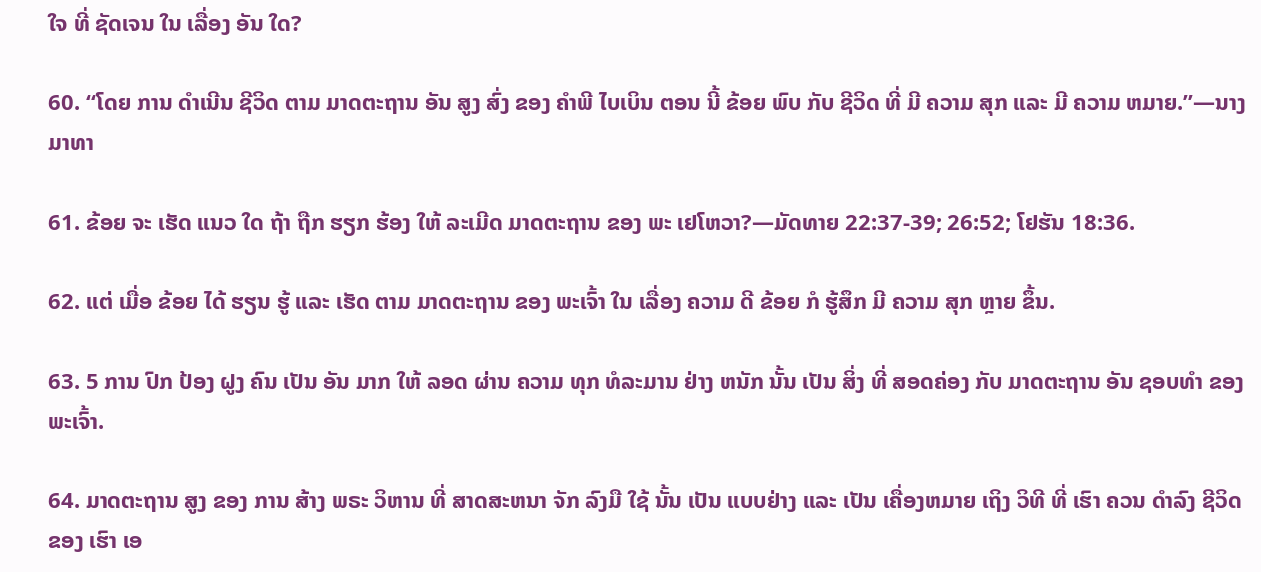ໃຈ ທີ່ ຊັດເຈນ ໃນ ເລື່ອງ ອັນ ໃດ?

60. “ໂດຍ ການ ດໍາເນີນ ຊີວິດ ຕາມ ມາດຕະຖານ ອັນ ສູງ ສົ່ງ ຂອງ ຄໍາພີ ໄບເບິນ ຕອນ ນີ້ ຂ້ອຍ ພົບ ກັບ ຊີວິດ ທີ່ ມີ ຄວາມ ສຸກ ແລະ ມີ ຄວາມ ຫມາຍ.”—ນາງ ມາທາ

61. ຂ້ອຍ ຈະ ເຮັດ ແນວ ໃດ ຖ້າ ຖືກ ຮຽກ ຮ້ອງ ໃຫ້ ລະເມີດ ມາດຕະຖານ ຂອງ ພະ ເຢໂຫວາ?—ມັດທາຍ 22:37-39; 26:52; ໂຢຮັນ 18:36.

62. ແຕ່ ເມື່ອ ຂ້ອຍ ໄດ້ ຮຽນ ຮູ້ ແລະ ເຮັດ ຕາມ ມາດຕະຖານ ຂອງ ພະເຈົ້າ ໃນ ເລື່ອງ ຄວາມ ດີ ຂ້ອຍ ກໍ ຮູ້ສຶກ ມີ ຄວາມ ສຸກ ຫຼາຍ ຂຶ້ນ.

63. 5 ການ ປົກ ປ້ອງ ຝູງ ຄົນ ເປັນ ອັນ ມາກ ໃຫ້ ລອດ ຜ່ານ ຄວາມ ທຸກ ທໍລະມານ ຢ່າງ ຫນັກ ນັ້ນ ເປັນ ສິ່ງ ທີ່ ສອດຄ່ອງ ກັບ ມາດຕະຖານ ອັນ ຊອບທໍາ ຂອງ ພະເຈົ້າ.

64. ມາດຕະຖານ ສູງ ຂອງ ການ ສ້າງ ພຣະ ວິຫານ ທີ່ ສາດສະຫນາ ຈັກ ລົງມື ໃຊ້ ນັ້ນ ເປັນ ແບບຢ່າງ ແລະ ເປັນ ເຄື່ອງຫມາຍ ເຖິງ ວິທີ ທີ່ ເຮົາ ຄວນ ດໍາລົງ ຊີວິດ ຂອງ ເຮົາ ເອ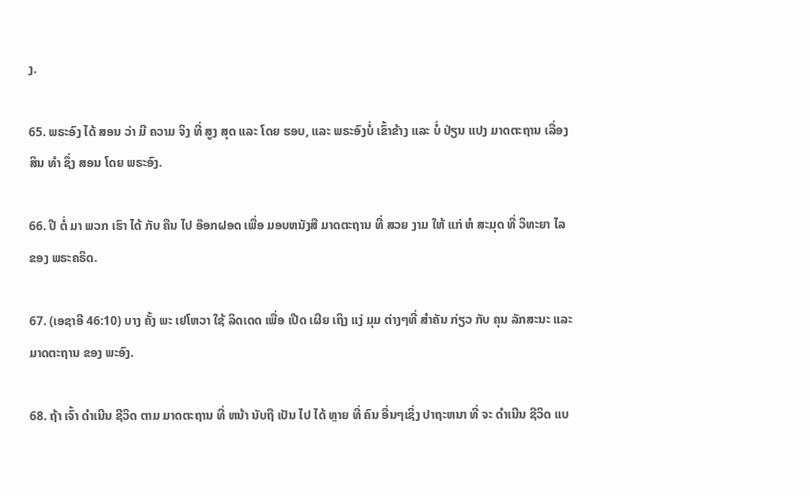ງ.

65. ພຣະອົງ ໄດ້ ສອນ ວ່າ ມີ ຄວາມ ຈິງ ທີ່ ສູງ ສຸດ ແລະ ໂດຍ ຮອບ, ແລະ ພຣະອົງບໍ່ ເຂົ້າຂ້າງ ແລະ ບໍ່ ປ່ຽນ ແປງ ມາດຕະຖານ ເລື່ອງ ສິນ ທໍາ ຊຶ່ງ ສອນ ໂດຍ ພຣະອົງ.

66. ປີ ຕໍ່ ມາ ພວກ ເຮົາ ໄດ້ ກັບ ຄືນ ໄປ ອ໊ອກຝອດ ເພື່ອ ມອບຫນັງສື ມາດຕະຖານ ທີ່ ສວຍ ງາມ ໃຫ້ ແກ່ ຫໍ ສະມຸດ ທີ່ ວິທະຍາ ໄລ ຂອງ ພຣະຄຣິດ.

67. (ເອຊາອີ 46:10) ບາງ ຄັ້ງ ພະ ເຢໂຫວາ ໃຊ້ ລິດເດດ ເພື່ອ ເປີດ ເຜີຍ ເຖິງ ແງ່ ມຸມ ຕ່າງໆທີ່ ສໍາຄັນ ກ່ຽວ ກັບ ຄຸນ ລັກສະນະ ແລະ ມາດຕະຖານ ຂອງ ພະອົງ.

68. ຖ້າ ເຈົ້າ ດໍາເນີນ ຊີວິດ ຕາມ ມາດຕະຖານ ທີ່ ຫນ້າ ນັບຖື ເປັນ ໄປ ໄດ້ ຫຼາຍ ທີ່ ຄົນ ອື່ນໆເຊິ່ງ ປາຖະຫນາ ທີ່ ຈະ ດໍາເນີນ ຊີວິດ ແບ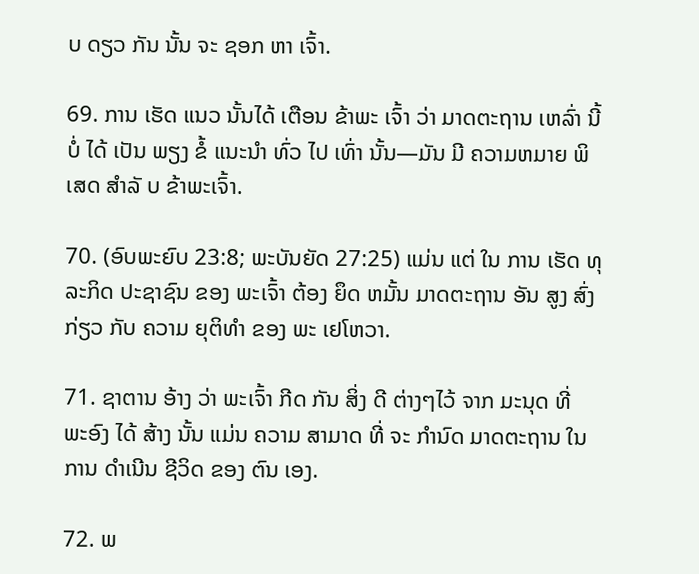ບ ດຽວ ກັນ ນັ້ນ ຈະ ຊອກ ຫາ ເຈົ້າ.

69. ການ ເຮັດ ແນວ ນັ້ນໄດ້ ເຕືອນ ຂ້າພະ ເຈົ້າ ວ່າ ມາດຕະຖານ ເຫລົ່າ ນີ້ ບໍ່ ໄດ້ ເປັນ ພຽງ ຂໍ້ ແນະນໍາ ທົ່ວ ໄປ ເທົ່າ ນັ້ນ—ມັນ ມີ ຄວາມຫມາຍ ພິ ເສດ ສໍາລັ ບ ຂ້າພະເຈົ້າ.

70. (ອົບພະຍົບ 23:8; ພະບັນຍັດ 27:25) ແມ່ນ ແຕ່ ໃນ ການ ເຮັດ ທຸລະກິດ ປະຊາຊົນ ຂອງ ພະເຈົ້າ ຕ້ອງ ຍຶດ ຫມັ້ນ ມາດຕະຖານ ອັນ ສູງ ສົ່ງ ກ່ຽວ ກັບ ຄວາມ ຍຸຕິທໍາ ຂອງ ພະ ເຢໂຫວາ.

71. ຊາຕານ ອ້າງ ວ່າ ພະເຈົ້າ ກີດ ກັນ ສິ່ງ ດີ ຕ່າງໆໄວ້ ຈາກ ມະນຸດ ທີ່ ພະອົງ ໄດ້ ສ້າງ ນັ້ນ ແມ່ນ ຄວາມ ສາມາດ ທີ່ ຈະ ກໍານົດ ມາດຕະຖານ ໃນ ການ ດໍາເນີນ ຊີວິດ ຂອງ ຕົນ ເອງ.

72. ພ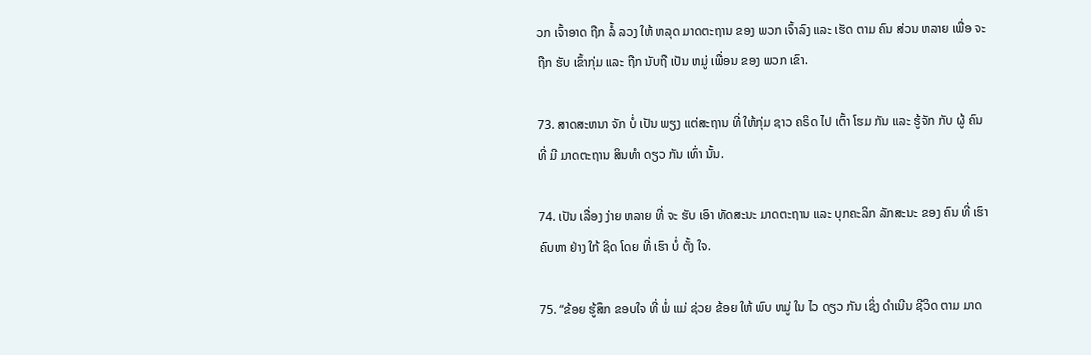ວກ ເຈົ້າອາດ ຖືກ ລໍ້ ລວງ ໃຫ້ ຫລຸດ ມາດຕະຖານ ຂອງ ພວກ ເຈົ້າລົງ ແລະ ເຮັດ ຕາມ ຄົນ ສ່ວນ ຫລາຍ ເພື່ອ ຈະ ຖືກ ຮັບ ເຂົ້າກຸ່ມ ແລະ ຖືກ ນັບຖື ເປັນ ຫມູ່ ເພື່ອນ ຂອງ ພວກ ເຂົາ.

73. ສາດສະຫນາ ຈັກ ບໍ່ ເປັນ ພຽງ ແຕ່ສະຖານ ທີ່ ໃຫ້ກຸ່ມ ຊາວ ຄຣິດ ໄປ ເຕົ້າ ໂຮມ ກັນ ແລະ ຮູ້ຈັກ ກັບ ຜູ້ ຄົນ ທີ່ ມີ ມາດຕະຖານ ສິນທໍາ ດຽວ ກັນ ເທົ່າ ນັ້ນ.

74. ເປັນ ເລື່ອງ ງ່າຍ ຫລາຍ ທີ່ ຈະ ຮັບ ເອົາ ທັດສະນະ ມາດຕະຖານ ແລະ ບຸກຄະລິກ ລັກສະນະ ຂອງ ຄົນ ທີ່ ເຮົາ ຄົບຫາ ຢ່າງ ໃກ້ ຊິດ ໂດຍ ທີ່ ເຮົາ ບໍ່ ຕັ້ງ ໃຈ.

75. “ຂ້ອຍ ຮູ້ສຶກ ຂອບໃຈ ທີ່ ພໍ່ ແມ່ ຊ່ວຍ ຂ້ອຍ ໃຫ້ ພົບ ຫມູ່ ໃນ ໄວ ດຽວ ກັນ ເຊິ່ງ ດໍາເນີນ ຊີວິດ ຕາມ ມາດ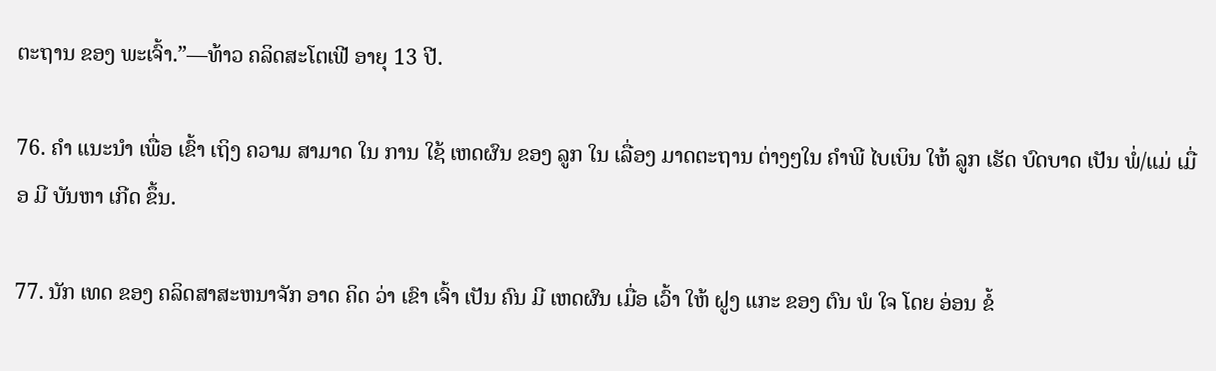ຕະຖານ ຂອງ ພະເຈົ້າ.”—ທ້າວ ຄລິດສະໂຕເຟີ ອາຍຸ 13 ປີ.

76. ຄໍາ ແນະນໍາ ເພື່ອ ເຂົ້າ ເຖິງ ຄວາມ ສາມາດ ໃນ ການ ໃຊ້ ເຫດຜົນ ຂອງ ລູກ ໃນ ເລື່ອງ ມາດຕະຖານ ຕ່າງໆໃນ ຄໍາພີ ໄບເບິນ ໃຫ້ ລູກ ເຮັດ ບົດບາດ ເປັນ ພໍ່/ແມ່ ເມື່ອ ມີ ບັນຫາ ເກີດ ຂຶ້ນ.

77. ນັກ ເທດ ຂອງ ຄລິດສາສະຫນາຈັກ ອາດ ຄິດ ວ່າ ເຂົາ ເຈົ້າ ເປັນ ຄົນ ມີ ເຫດຜົນ ເມື່ອ ເວົ້າ ໃຫ້ ຝູງ ແກະ ຂອງ ຕົນ ພໍ ໃຈ ໂດຍ ອ່ອນ ຂໍ້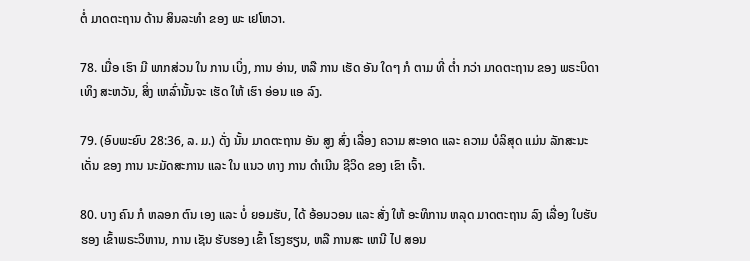ຕໍ່ ມາດຕະຖານ ດ້ານ ສິນລະທໍາ ຂອງ ພະ ເຢໂຫວາ.

78. ເມື່ອ ເຮົາ ມີ ພາກສ່ວນ ໃນ ການ ເບິ່ງ, ການ ອ່ານ, ຫລື ການ ເຮັດ ອັນ ໃດໆ ກໍ ຕາມ ທີ່ ຕ່ຳ ກວ່າ ມາດຕະຖານ ຂອງ ພຣະບິດາ ເທິງ ສະຫວັນ, ສິ່ງ ເຫລົ່ານັ້ນຈະ ເຮັດ ໃຫ້ ເຮົາ ອ່ອນ ແອ ລົງ.

79. (ອົບພະຍົບ 28:36, ລ. ມ.) ດັ່ງ ນັ້ນ ມາດຕະຖານ ອັນ ສູງ ສົ່ງ ເລື່ອງ ຄວາມ ສະອາດ ແລະ ຄວາມ ບໍລິສຸດ ແມ່ນ ລັກສະນະ ເດັ່ນ ຂອງ ການ ນະມັດສະການ ແລະ ໃນ ແນວ ທາງ ການ ດໍາເນີນ ຊີວິດ ຂອງ ເຂົາ ເຈົ້າ.

80. ບາງ ຄົນ ກໍ ຫລອກ ຕົນ ເອງ ແລະ ບໍ່ ຍອມຮັບ, ໄດ້ ອ້ອນວອນ ແລະ ສັ່ງ ໃຫ້ ອະທິການ ຫລຸດ ມາດຕະຖານ ລົງ ເລື່ອງ ໃບຮັບ ຮອງ ເຂົ້າພຣະວິຫານ, ການ ເຊັນ ຮັບຮອງ ເຂົ້າ ໂຮງຮຽນ, ຫລື ການສະ ເຫນີ ໄປ ສອນ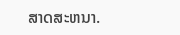ສາດສະຫນາ.